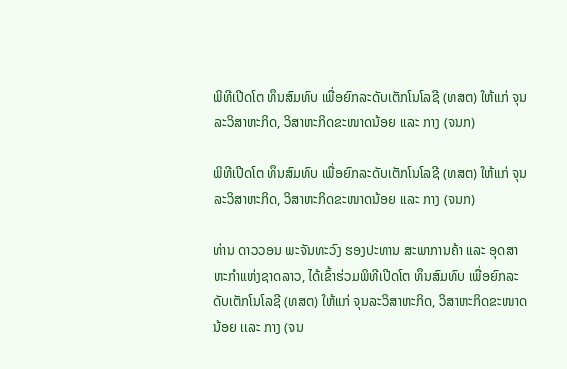ພິທີເປີດໂຕ ທຶນສົມທົບ ເພື່ອຍົກລະດັບເຕັກໂນໂລຊີ (ທສຕ) ໃຫ້ແກ່ ຈຸນລະວິສາຫະກິດ, ວິສາຫະກິດຂະໜາດນ້ອຍ ເເລະ ກາງ (ຈນກ)

ພິທີເປີດໂຕ ທຶນສົມທົບ ເພື່ອຍົກລະດັບເຕັກໂນໂລຊີ (ທສຕ) ໃຫ້ແກ່ ຈຸນລະວິສາຫະກິດ, ວິສາຫະກິດຂະໜາດນ້ອຍ ເເລະ ກາງ (ຈນກ)

ທ່ານ ດາວວອນ ພະຈັນທະວົງ ຮອງປະທານ ສະພາການຄ້າ ແລະ ອຸດສາຫະກຳແຫ່ງຊາດລາວ, ໄດ້ເຂົ້າຮ່ວມພິທີເປີດໂຕ ທຶນສົມທົບ ເພື່ອຍົກລະດັບເຕັກໂນໂລຊີ (ທສຕ) ໃຫ້ແກ່ ຈຸນລະວິສາຫະກິດ, ວິສາຫະກິດຂະໜາດນ້ອຍ ເເລະ ກາງ (ຈນ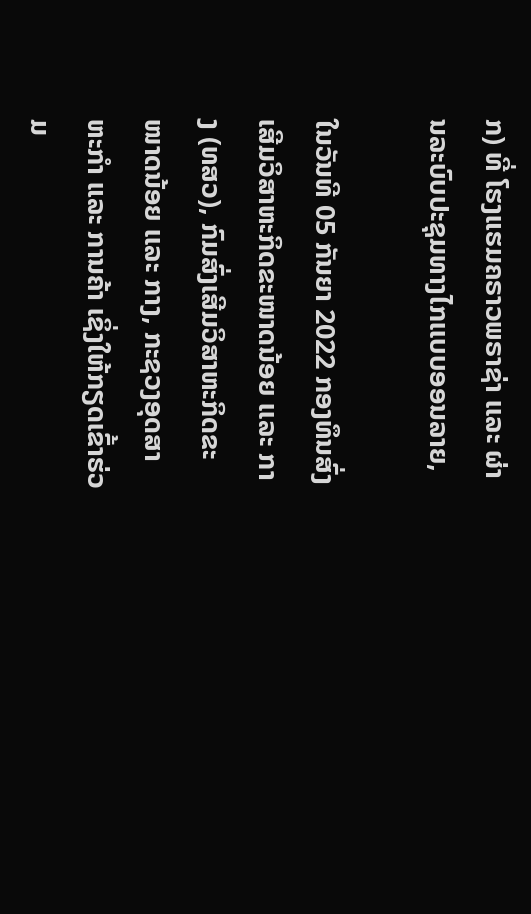ກ) ທີ່ ໂຮງແຮມຄຣາວພຣາຊ່າ ເເລະ ຜ່ານລະບົບປະຊຸມທາງໄກເເບບອອນລາຍ,

ໃນວັນທີ 05 ກັນຍາ 2022 ກອງທຶນສົ່ງເສີມວິສາຫະກິດຂະໜາດນ້ອຍ ເເລະ ກາງ (ທສວ), ກົມສົ່ງເສີມວິສາຫະກິດຂະໜາດນ້ອຍ ເເລະ ກາງ, ກະຊວງອຸດສາຫະກຳ ແລະ ການຄ້າ ເຊິ່ງໃຫ້ກຽດເຂົ້າຮ່ວມ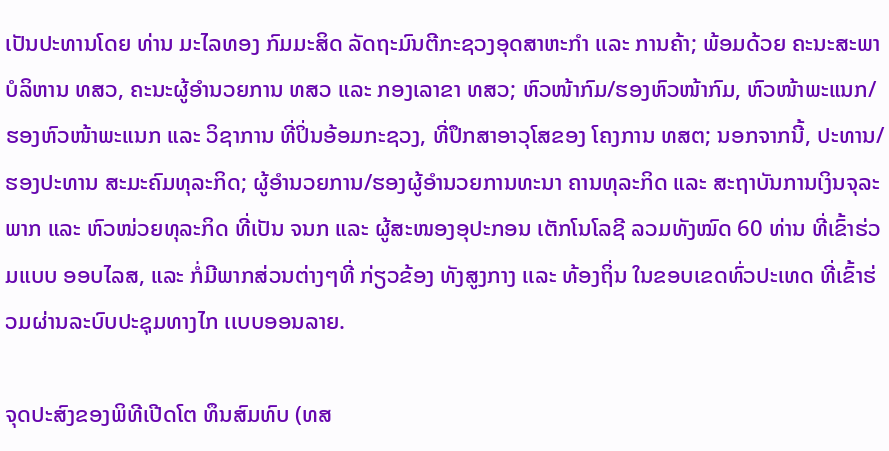ເປັນປະທານໂດຍ ທ່ານ ມະໄລທອງ ກົມມະສິດ ລັດຖະມົນຕີກະຊວງອຸດສາຫະກໍາ ເເລະ ການຄ້າ; ພ້ອມດ້ວຍ ຄະນະສະພາບໍລິຫານ ທສວ, ຄະນະຜູ້ອໍານວຍການ ທສວ ແລະ ກອງເລາຂາ ທສວ; ຫົວໜ້າກົມ/ຮອງຫົວໜ້າກົມ, ຫົວໜ້າພະແນກ/ຮອງຫົວໜ້າພະແນກ ແລະ ວິຊາການ ທີ່ປິ່ນອ້ອມກະຊວງ, ທີ່ປຶກສາອາວຸໂສຂອງ ໂຄງການ ທສຕ; ນອກຈາກນີ້, ປະທານ/ຮອງປະທານ ສະມະຄົມທຸລະກິດ; ຜູ້ອຳນວຍການ/ຮອງຜູ້ອຳນວຍການທະນາ ຄານທຸລະກິດ ແລະ ສະຖາບັນການເງິນຈຸລະພາກ ແລະ ຫົວໜ່ວຍທຸລະກິດ ທີ່ເປັນ ຈນກ ແລະ ຜູ້ສະໜອງອຸປະກອນ ເຕັກໂນໂລຊີ ລວມທັງໝົດ 60 ທ່ານ ທີ່ເຂົ້າຮ່ວມແບບ ອອບໄລສ, ແລະ ກໍ່ມີພາກສ່ວນຕ່າງໆທີ່ ກ່ຽວຂ້ອງ ທັງສູງກາງ ເເລະ ທ້ອງຖິ່ນ ໃນຂອບເຂດທົ່ວປະເທດ ທີ່ເຂົ້າຮ່ວມຜ່ານລະບົບປະຊຸມທາງໄກ ເເບບອອນລາຍ.

ຈຸດປະສົງຂອງພິທີເປີດໂຕ ທຶນສົມທົບ (ທສ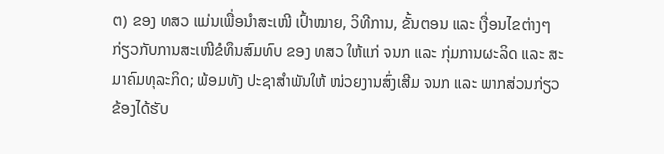ຕ) ຂອງ ທສວ ແມ່ນເພື່ອນໍາສະເໜີ ເປົ້າໝາຍ, ວິທີການ, ຂັ້ນຕອນ ແລະ ເງື່ອນໄຂຕ່າງໆ ກ່ຽວກັບການສະເໜີຂໍທຶນສົມທົບ ຂອງ ທສວ ໃຫ້ແກ່ ຈນກ ແລະ ກຸ່ມການຜະລິດ ແລະ ສະມາຄົມທຸລະກິດ; ພ້ອມທັງ ປະຊາສຳພັນໃຫ້ ໜ່ວຍງານສົ່ງເສີມ ຈນກ ແລະ ພາກສ່ວນກ່ຽວຂ້ອງໄດ້ຮັບ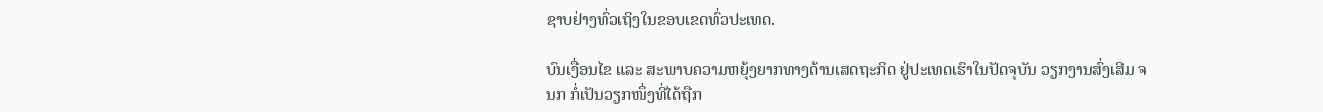ຊາບຢ່າງທົ່ວເຖິງໃນຂອບເຂດທົ່ວປະເທດ.

ບົນເງື່ອນໄຂ ແລະ ສະພາບຄວາມຫຍຸ້ງຍາກທາງດ້ານເສດຖະກິດ ຢູ່ປະເທດເຮົາໃນປັດຈຸບັນ ວຽກງານສົ່ງເສີມ ຈນກ ກໍ່ເປັນວຽກໜຶ່ງທີ່ໄດ້ຖືກ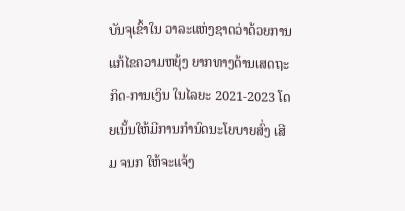ບັນຈຸເຂົ້າໃນ ວາລະແຫ່ງຊາດວ່າດ້ວຍການແກ້ໄຂຄວາມຫຍຸ້ງ ຍາກທາງດ້ານເສດຖະກິດ-ການເງິນ ໃນໄລຍະ 2021-2023 ໂດຍເນັ້ນໃຫ້ມີການກໍານົດນະໂຍບາຍສົ່ງ ເສີມ ຈນກ ໃຫ້ຈະແຈ້ງ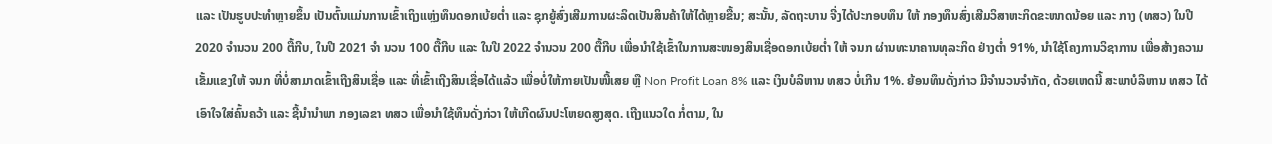ແລະ ເປັນຮູບປະທໍາຫຼາຍຂຶ້ນ ເປັນຕົ້ນແມ່ນການເຂົ້າເຖິງແຫຼ່ງທຶນດອກເບ້ຍຕໍ່າ ແລະ ຊຸກຍູ້ສົ່ງເສີມການຜະລິດເປັນສິນຄ້າໃຫ້ໄດ້ຫຼາຍຂື້ນ; ສະນັ້ນ, ລັດຖະບານ ຈີ່ງໄດ້ປະກອບທຶນ ໃຫ້ ກອງທຶນສົ່ງເສີມວິສາຫະກິດຂະໜາດນ້ອຍ ແລະ ກາງ (ທສວ) ໃນປີ 2020 ຈຳນວນ 200 ຕື້ກີບ, ໃນປີ 2021 ຈຳ ນວນ 100 ຕື້ກີບ ແລະ ໃນປີ 2022 ຈຳນວນ 200 ຕື້ກີບ ເພື່ອນຳໃຊ້ເຂົ້າໃນການສະໜອງສິນເຊື່ອດອກເບ້ຍຕໍ່າ ໃຫ້ ຈນກ ຜ່ານທະນາຄານທຸລະກິດ ຢ່າງຕໍ່າ 91%, ນຳໃຊ້ໂຄງການວິຊາການ ເພື່ອສ້າງຄວາມເຂັ້ມແຂງໃຫ້ ຈນກ ທີ່ບໍ່ສາມາດເຂົ້າເຖີງສິນເຊື່ອ ແລະ ທີ່ເຂົ້າເຖີງສິນເຊື່ອໄດ້ແລ້ວ ເພື່ອບໍ່ໃຫ້ກາຍເປັນໜີ້ເສຍ ຫຼື Non Profit Loan 8% ແລະ ເງິນບໍລິຫານ ທສວ ບໍ່ເກີນ 1%. ຍ້ອນທຶນດັ່ງກ່າວ ມີຈຳນວນຈຳກັດ, ດ້ວຍເຫດນີ້ ສະພາບໍລິຫານ ທສວ ໄດ້ເອົາໃຈໃສ່ຄົ້ນຄວ້າ ແລະ ຊີ້ນໍານຳພາ ກອງເລຂາ ທສວ ເພື່ອນຳໃຊ້ທຶນດັ່ງກ່ວາ ໃຫ້ເກີດຜົນປະໂຫຍດສູງສຸດ. ເຖີງແນວໃດ ກໍ່ຕາມ, ໃນ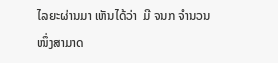ໄລຍະຜ່ານມາ ເຫັນໄດ້ວ່າ  ມີ ຈນກ ຈຳນວນໜຶ່ງສາມາດ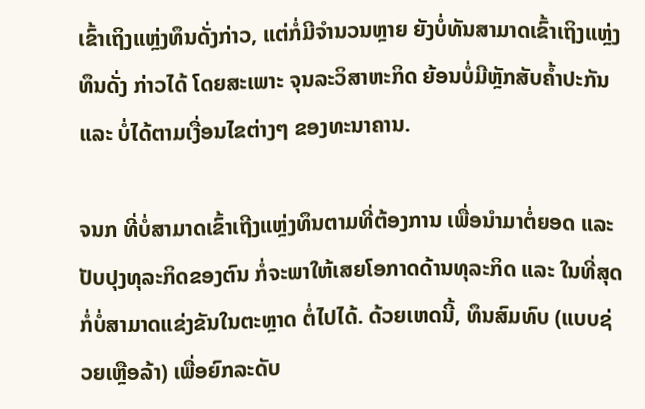ເຂົ້າເຖິງແຫຼ່ງທຶນດັ່ງກ່າວ, ແຕ່ກໍ່ມີຈຳນວນຫຼາຍ ຍັງບໍ່ທັນສາມາດເຂົ້າເຖິງແຫຼ່ງທຶນດັ່ງ ກ່າວໄດ້ ໂດຍສະເພາະ ຈຸນລະວິສາຫະກິດ ຍ້ອນບໍ່ມີຫຼັກສັບຄໍ້າປະກັນ ແລະ ບໍ່ໄດ້ຕາມເງື່ອນໄຂຕ່າງໆ ຂອງທະນາຄານ.

ຈນກ ທີ່ບໍ່ສາມາດເຂົ້າເຖີງແຫຼ່ງທຶນຕາມທີ່ຕ້ອງການ ເພື່ອນຳມາຕໍ່ຍອດ ແລະ ປັບປຸງທຸລະກິດຂອງຕົນ ກໍ່ຈະພາໃຫ້ເສຍໂອກາດດ້ານທຸລະກິດ ແລະ ໃນທີ່ສຸດກໍ່ບໍ່ສາມາດແຂ່ງຂັນໃນຕະຫຼາດ ຕໍ່ໄປໄດ້. ດ້ວຍເຫດນີ້, ທຶນສົມທົບ (ແບບຊ່ວຍເຫຼືອລ້າ) ເພື່ອຍົກລະດັບ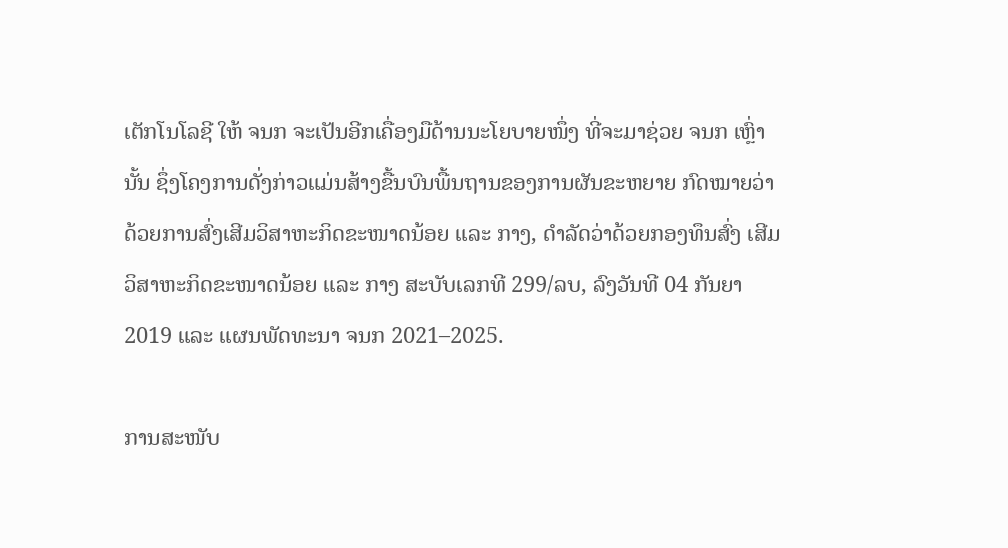ເຕັກໂນໂລຊີ ໃຫ້ ຈນກ ຈະເປັນອີກເຄື່ອງມືດ້ານນະໂຍບາຍໜຶ່ງ ທີ່ຈະມາຊ່ວຍ ຈນກ ເຫຼົ່ານັ້ນ ຊຶ່ງໂຄງການດັ່ງກ່າວແມ່ນສ້າງຂື້ນບົນພື້ນຖານຂອງການຜັນຂະຫຍາຍ ກົດໝາຍວ່າດ້ວຍການສົ່ງເສີມວິສາຫະກິດຂະໜາດນ້ອຍ ແລະ ກາງ, ດໍາລັດວ່າດ້ວຍກອງທຶນສົ່ງ ເສີມວິສາຫະກິດຂະໜາດນ້ອຍ ແລະ ກາງ ສະບັບເລກທີ 299/ລບ, ລົງວັນທີ 04 ກັນຍາ 2019 ແລະ ແຜນພັດທະນາ ຈນກ 2021–2025.

ການສະໜັບ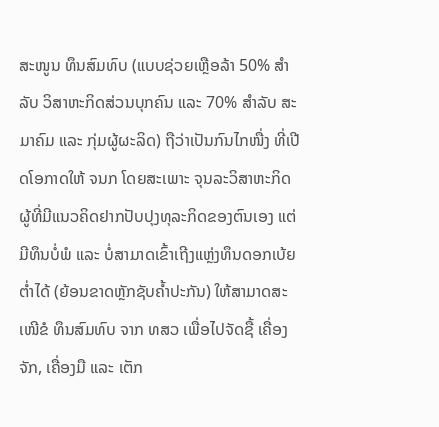ສະໜູນ ທຶນສົມທົບ (ແບບຊ່ວຍເຫຼືອລ້າ 50% ສຳລັບ ວິສາຫະກິດສ່ວນບຸກຄົນ ແລະ 70% ສຳລັບ ສະມາຄົມ ແລະ ກຸ່ມຜູ້ຜະລິດ) ຖືວ່າເປັນກົນໄກໜື່ງ ທີ່ເປີດໂອກາດໃຫ້ ຈນກ ໂດຍສະເພາະ ຈຸນລະວິສາຫະກິດ ຜູ້ທີ່ມີແນວຄິດຢາກປັບປຸງທຸລະກິດຂອງຕົນເອງ ແຕ່ມີທຶນບໍ່ພໍ ແລະ ບໍ່ສາມາດເຂົ້າເຖີງແຫຼ່ງທຶນດອກເບ້ຍຕໍ່າໄດ້ (ຍ້ອນຂາດຫຼັກຊັບຄໍ້າປະກັນ) ໃຫ້ສາມາດສະເໜີຂໍ ທຶນສົມທົບ ຈາກ ທສວ ເພື່ອໄປຈັດຊື້ ເຄື່ອງຈັກ, ເຄື່ອງມື ແລະ ເຕັກ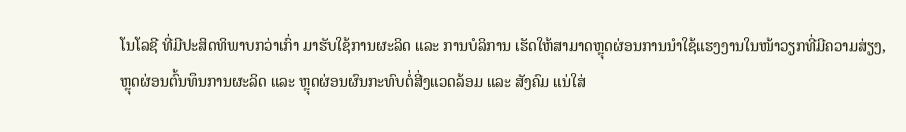ໂນໂລຊີ ທີ່ມີປະສິດທິພາບກວ່າເກົ່າ ມາຮັບໃຊ້ການຜະລິດ ແລະ ການບໍລິການ ເຮັດໃຫ້ສາມາດຫຼຸດຜ່ອນການນໍາໃຊ້ແຮງງານໃນໜ້າວຽກທີ່ມີຄວາມສ່ຽງ, ຫຼຸດຜ່ອນຕົ້ນທຶນການຜະລິດ ແລະ ຫຼຸດຜ່ອນຜົນກະທົບຕໍ່ສີ່ງແວດລ້ອມ ແລະ ສັງຄົມ ແນ່ໃສ່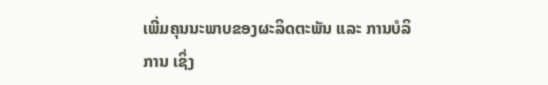ເພີ່ມຄຸນນະພາບຂອງຜະລິດຕະພັນ ແລະ ການບໍລິການ ເຊິ່ງ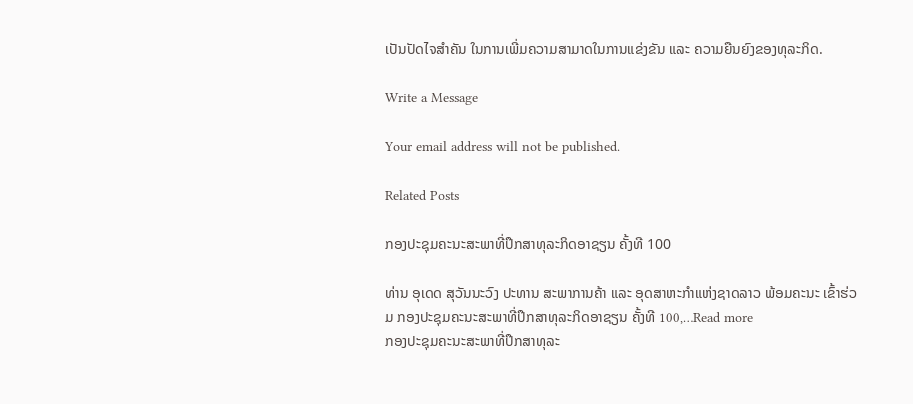ເປັນປັດໄຈສໍາຄັນ ໃນການເພີ່ມຄວາມສາມາດໃນການແຂ່ງຂັນ ແລະ ຄວາມຍືນຍົງຂອງທຸລະກິດ.

Write a Message

Your email address will not be published.

Related Posts

ກອງປະຊຸມຄະນະສະພາທີ່ປຶກສາທຸລະກິດອາຊຽນ ຄັ້ງທີ 100

ທ່ານ ອຸເດດ ສຸວັນນະວົງ ປະທານ ສະພາການຄ້າ ແລະ ອຸດສາຫະກຳແຫ່ງຊາດລາວ ພ້ອມຄະນະ ເຂົ້າຮ່ວມ ກອງປະຊຸມຄະນະສະພາທີ່ປຶກສາທຸລະກິດອາຊຽນ ຄັ້ງທີ 100,…Read more
ກອງປະຊຸມຄະນະສະພາທີ່ປຶກສາທຸລະ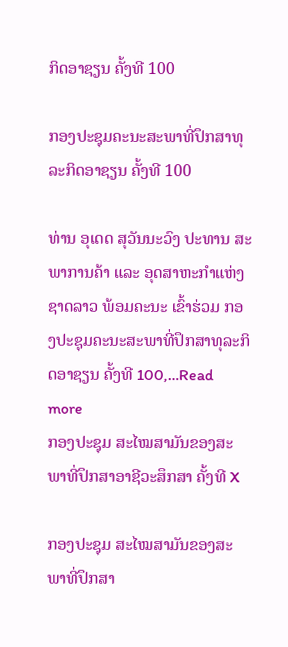ກິດອາຊຽນ ຄັ້ງທີ 100

ກອງປະຊຸມຄະນະສະພາທີ່ປຶກສາທຸລະກິດອາຊຽນ ຄັ້ງທີ 100

ທ່ານ ອຸເດດ ສຸວັນນະວົງ ປະທານ ສະພາການຄ້າ ແລະ ອຸດສາຫະກຳແຫ່ງຊາດລາວ ພ້ອມຄະນະ ເຂົ້າຮ່ວມ ກອງປະຊຸມຄະນະສະພາທີ່ປຶກສາທຸລະກິດອາຊຽນ ຄັ້ງທີ 100,…Read more
ກອງປະຊຸມ ສະໄໝສາມັນຂອງສະພາທີ່ປຶກສາອາຊີວະສຶກສາ ຄັ້ງທີ X

ກອງປະຊຸມ ສະໄໝສາມັນຂອງສະພາທີ່ປຶກສາ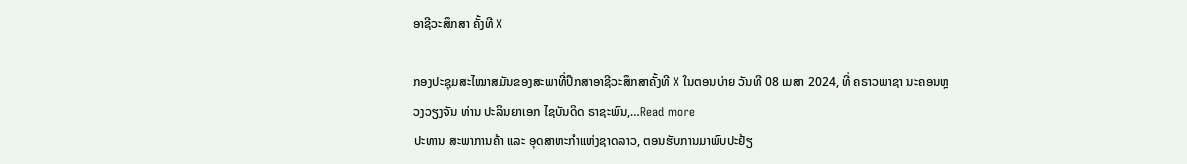ອາຊີວະສຶກສາ ຄັ້ງທີ X

ກອງປະຊຸມສະໄໝາສມັນຂອງສະພາທີ່ປຶກສາອາຊີວະສຶກສາຄັ້ງທີ X ໃນຕອນບ່າຍ ວັນທີ 08 ເມສາ 2024, ທີ່ ຄຣາວພາຊາ ນະຄອນຫຼວງວຽງຈັນ ທ່ານ ປະລິນຍາເອກ ໄຊບັນດິດ ຣາຊະພົນ,…Read more
ປະທານ ສະພາການຄ້າ ແລະ ອຸດສາຫະກຳແຫ່ງຊາດລາວ, ຕອນຮັບການມາພົບປະຢ້ຽ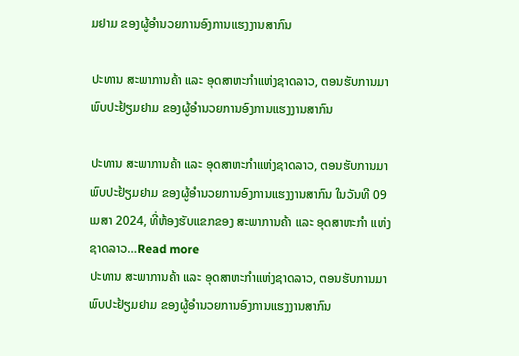ມຢາມ ຂອງຜູ້ອຳນວຍການອົງການແຮງງານສາກົນ

ປະທານ ສະພາການຄ້າ ແລະ ອຸດສາຫະກຳແຫ່ງຊາດລາວ, ຕອນຮັບການມາພົບປະຢ້ຽມຢາມ ຂອງຜູ້ອຳນວຍການອົງການແຮງງານສາກົນ

ປະທານ ສະພາການຄ້າ ແລະ ອຸດສາຫະກຳແຫ່ງຊາດລາວ, ຕອນຮັບການມາພົບປະຢ້ຽມຢາມ ຂອງຜູ້ອຳນວຍການອົງການແຮງງານສາກົນ ໃນວັນທີ 09 ເມສາ 2024, ທີ່ຫ້ອງຮັບແຂກຂອງ ສະພາການຄ້າ ແລະ ອຸດສາຫະກຳ ແຫ່ງຊາດລາວ…Read more
ປະທານ ສະພາການຄ້າ ແລະ ອຸດສາຫະກຳແຫ່ງຊາດລາວ, ຕອນຮັບການມາພົບປະຢ້ຽມຢາມ ຂອງຜູ້ອຳນວຍການອົງການແຮງງານສາກົນ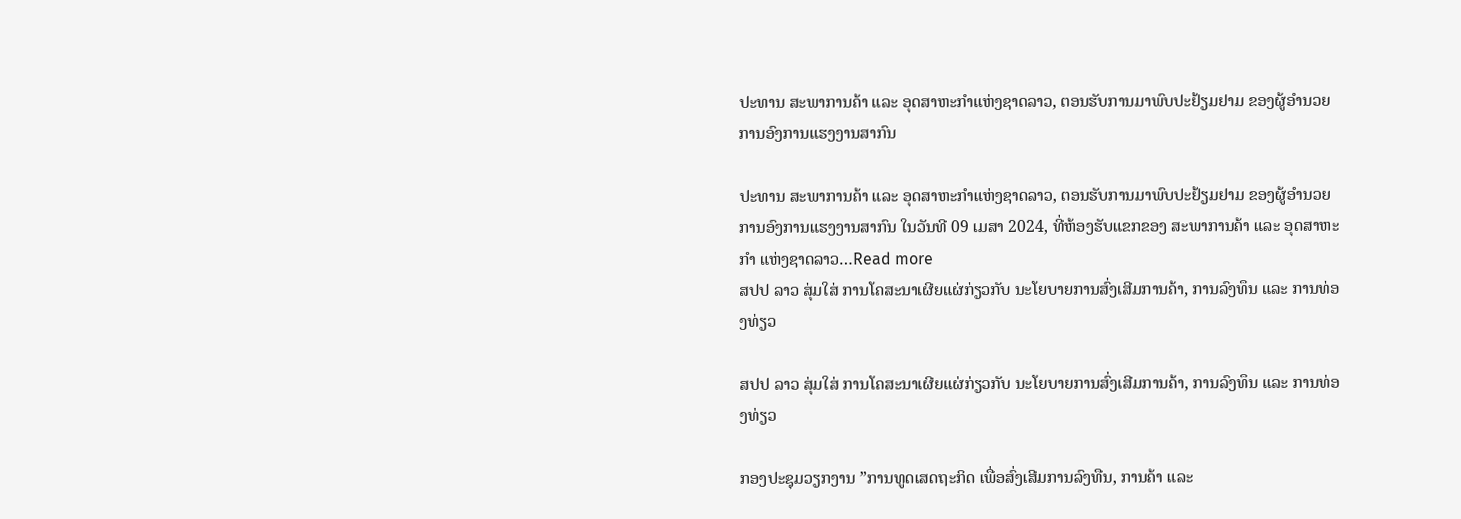ປະທານ ສະພາການຄ້າ ແລະ ອຸດສາຫະກຳແຫ່ງຊາດລາວ, ຕອນຮັບການມາພົບປະຢ້ຽມຢາມ ຂອງຜູ້ອຳນວຍການອົງການແຮງງານສາກົນ

ປະທານ ສະພາການຄ້າ ແລະ ອຸດສາຫະກຳແຫ່ງຊາດລາວ, ຕອນຮັບການມາພົບປະຢ້ຽມຢາມ ຂອງຜູ້ອຳນວຍການອົງການແຮງງານສາກົນ ໃນວັນທີ 09 ເມສາ 2024, ທີ່ຫ້ອງຮັບແຂກຂອງ ສະພາການຄ້າ ແລະ ອຸດສາຫະກຳ ແຫ່ງຊາດລາວ…Read more
ສປປ ລາວ ສຸ່ມໃສ່ ການໂຄສະນາເຜີຍແຜ່ກ່ຽວກັບ ນະໂຍບາຍການສົ່ງເສີມການຄ້າ, ການລົງທຶນ ແລະ ການທ່ອງທ່ຽວ

ສປປ ລາວ ສຸ່ມໃສ່ ການໂຄສະນາເຜີຍແຜ່ກ່ຽວກັບ ນະໂຍບາຍການສົ່ງເສີມການຄ້າ, ການລົງທຶນ ແລະ ການທ່ອງທ່ຽວ

ກອງປະຊຸມວຽກງານ ”ການທູດເສດຖະກິດ ເພື່ອສົ່ງເສີມການລົງທືນ, ການຄ້າ ແລະ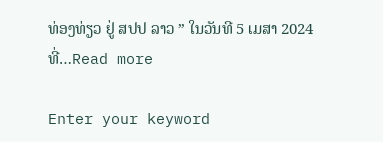ທ່ອງທ່ຽວ ຢູ່ ສປປ ລາວ ” ໃນວັນທີ 5 ເມສາ 2024 ທີ່…Read more

Enter your keyword